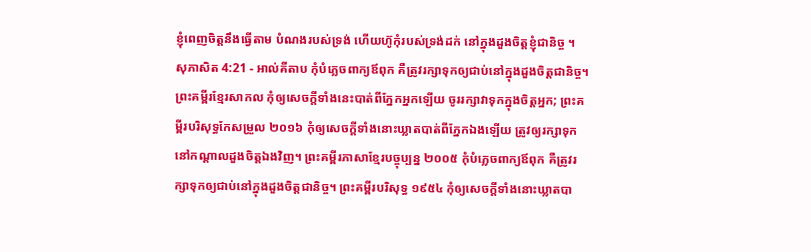ខ្ញុំពេញចិត្តនឹងធ្វើតាម បំណងរបស់ទ្រង់ ហើយហ៊ូកុំរបស់ទ្រង់ដក់ នៅក្នុងដួងចិត្តខ្ញុំជានិច្ច ។
សុភាសិត 4:21 - អាល់គីតាប កុំបំភ្លេចពាក្យឪពុក គឺត្រូវរក្សាទុកឲ្យជាប់នៅក្នុងដួងចិត្តជានិច្ច។ ព្រះគម្ពីរខ្មែរសាកល កុំឲ្យសេចក្ដីទាំងនេះបាត់ពីភ្នែកអ្នកឡើយ ចូររក្សាវាទុកក្នុងចិត្តអ្នក; ព្រះគម្ពីរបរិសុទ្ធកែសម្រួល ២០១៦ កុំឲ្យសេចក្ដីទាំងនោះឃ្លាតបាត់ពីភ្នែកឯងឡើយ ត្រូវឲ្យរក្សាទុកនៅកណ្ដាលដួងចិត្តឯងវិញ។ ព្រះគម្ពីរភាសាខ្មែរបច្ចុប្បន្ន ២០០៥ កុំបំភ្លេចពាក្យឪពុក គឺត្រូវរក្សាទុកឲ្យជាប់នៅក្នុងដួងចិត្តជានិច្ច។ ព្រះគម្ពីរបរិសុទ្ធ ១៩៥៤ កុំឲ្យសេចក្ដីទាំងនោះឃ្លាតបា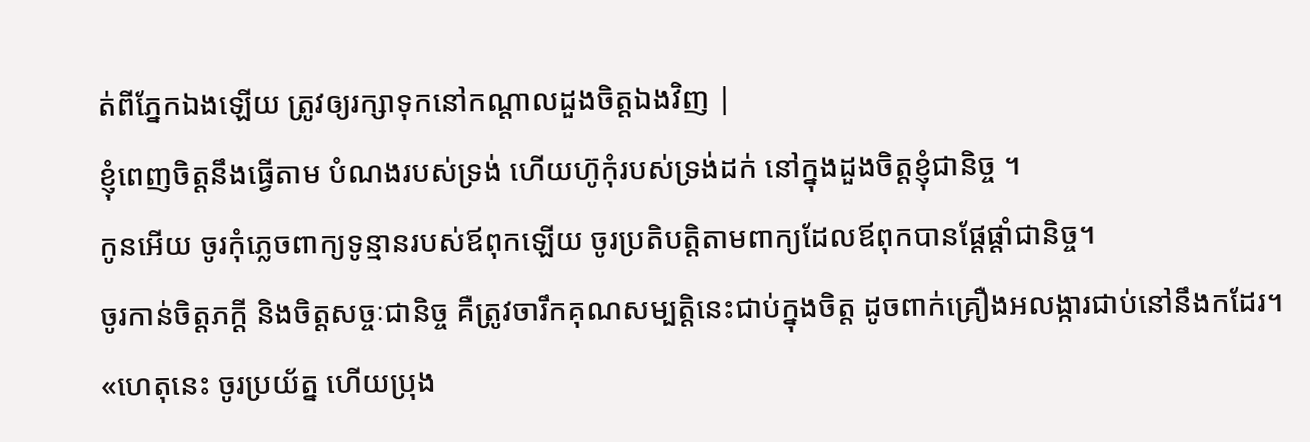ត់ពីភ្នែកឯងឡើយ ត្រូវឲ្យរក្សាទុកនៅកណ្តាលដួងចិត្តឯងវិញ |
ខ្ញុំពេញចិត្តនឹងធ្វើតាម បំណងរបស់ទ្រង់ ហើយហ៊ូកុំរបស់ទ្រង់ដក់ នៅក្នុងដួងចិត្តខ្ញុំជានិច្ច ។
កូនអើយ ចូរកុំភ្លេចពាក្យទូន្មានរបស់ឪពុកឡើយ ចូរប្រតិបត្តិតាមពាក្យដែលឪពុកបានផ្ដែផ្ដាំជានិច្ច។
ចូរកាន់ចិត្តភក្ដី និងចិត្តសច្ចៈជានិច្ច គឺត្រូវចារឹកគុណសម្បត្តិនេះជាប់ក្នុងចិត្ត ដូចពាក់គ្រឿងអលង្ការជាប់នៅនឹងកដែរ។
«ហេតុនេះ ចូរប្រយ័ត្ន ហើយប្រុង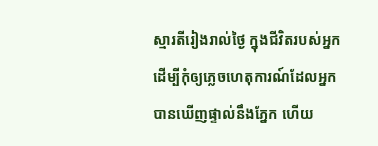ស្មារតីរៀងរាល់ថ្ងៃ ក្នុងជីវិតរបស់អ្នក ដើម្បីកុំឲ្យភ្លេចហេតុការណ៍ដែលអ្នកបានឃើញផ្ទាល់នឹងភ្នែក ហើយ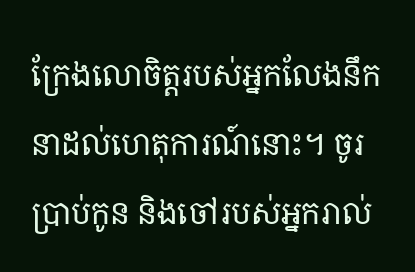ក្រែងលោចិត្តរបស់អ្នកលែងនឹកនាដល់ហេតុការណ៍នោះ។ ចូរប្រាប់កូន និងចៅរបស់អ្នករាល់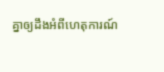គ្នាឲ្យដឹងអំពីហេតុការណ៍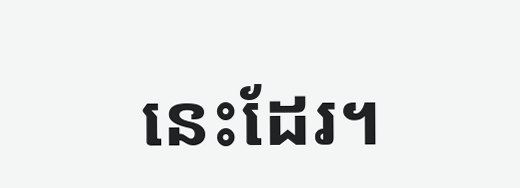នេះដែរ។